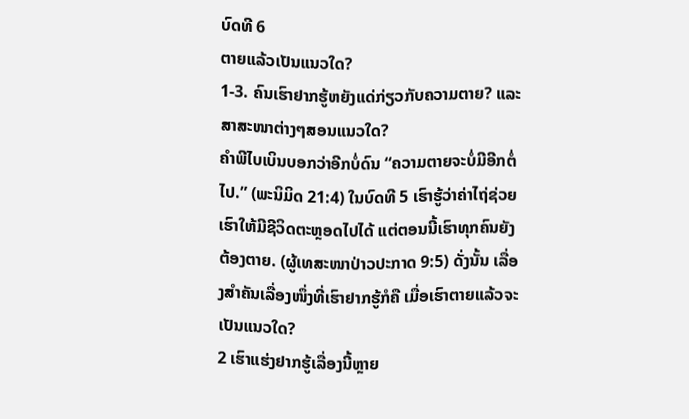ບົດທີ 6
ຕາຍແລ້ວເປັນແນວໃດ?
1-3. ຄົນເຮົາຢາກຮູ້ຫຍັງແດ່ກ່ຽວກັບຄວາມຕາຍ? ແລະສາສະໜາຕ່າງໆສອນແນວໃດ?
ຄຳພີໄບເບິນບອກວ່າອີກບໍ່ດົນ “ຄວາມຕາຍຈະບໍ່ມີອີກຕໍ່ໄປ.” (ພະນິມິດ 21:4) ໃນບົດທີ 5 ເຮົາຮູ້ວ່າຄ່າໄຖ່ຊ່ວຍເຮົາໃຫ້ມີຊີວິດຕະຫຼອດໄປໄດ້ ແຕ່ຕອນນີ້ເຮົາທຸກຄົນຍັງຕ້ອງຕາຍ. (ຜູ້ເທສະໜາປ່າວປະກາດ 9:5) ດັ່ງນັ້ນ ເລື່ອງສຳຄັນເລື່ອງໜຶ່ງທີ່ເຮົາຢາກຮູ້ກໍຄື ເມື່ອເຮົາຕາຍແລ້ວຈະເປັນແນວໃດ?
2 ເຮົາແຮ່ງຢາກຮູ້ເລື່ອງນີ້ຫຼາຍ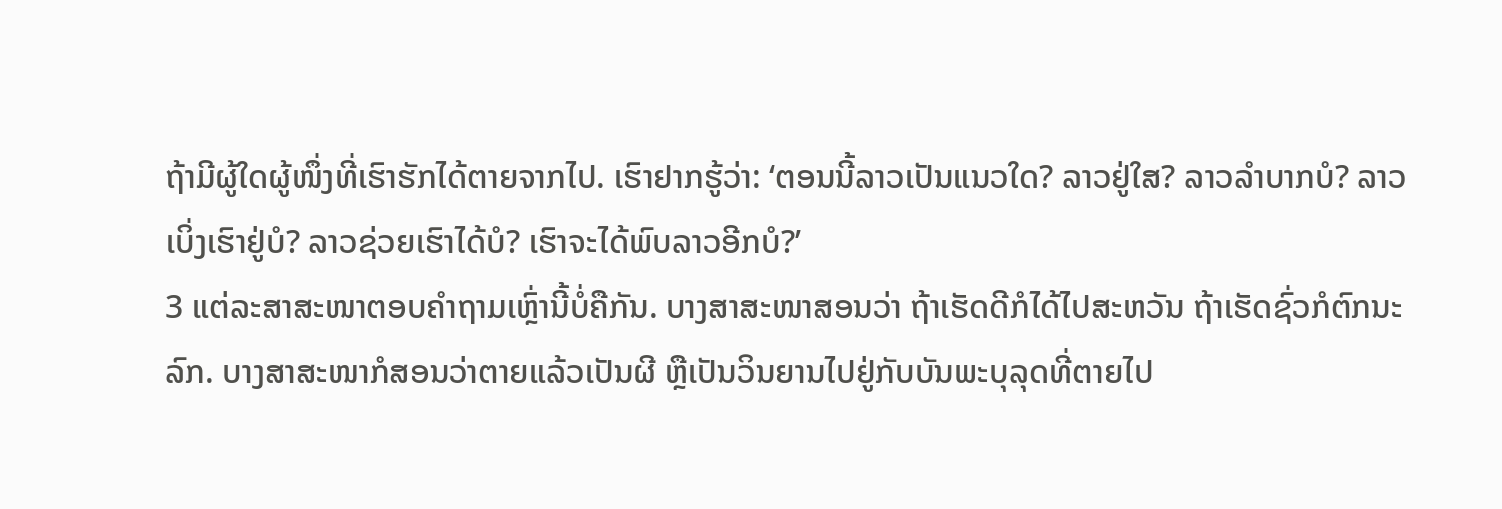ຖ້າມີຜູ້ໃດຜູ້ໜຶ່ງທີ່ເຮົາຮັກໄດ້ຕາຍຈາກໄປ. ເຮົາຢາກຮູ້ວ່າ: ‘ຕອນນີ້ລາວເປັນແນວໃດ? ລາວຢູ່ໃສ? ລາວລຳບາກບໍ? ລາວເບິ່ງເຮົາຢູ່ບໍ? ລາວຊ່ວຍເຮົາໄດ້ບໍ? ເຮົາຈະໄດ້ພົບລາວອີກບໍ?’
3 ແຕ່ລະສາສະໜາຕອບຄຳຖາມເຫຼົ່ານີ້ບໍ່ຄືກັນ. ບາງສາສະໜາສອນວ່າ ຖ້າເຮັດດີກໍໄດ້ໄປສະຫວັນ ຖ້າເຮັດຊົ່ວກໍຕົກນະລົກ. ບາງສາສະໜາກໍສອນວ່າຕາຍແລ້ວເປັນຜີ ຫຼືເປັນວິນຍານໄປຢູ່ກັບບັນພະບຸລຸດທີ່ຕາຍໄປ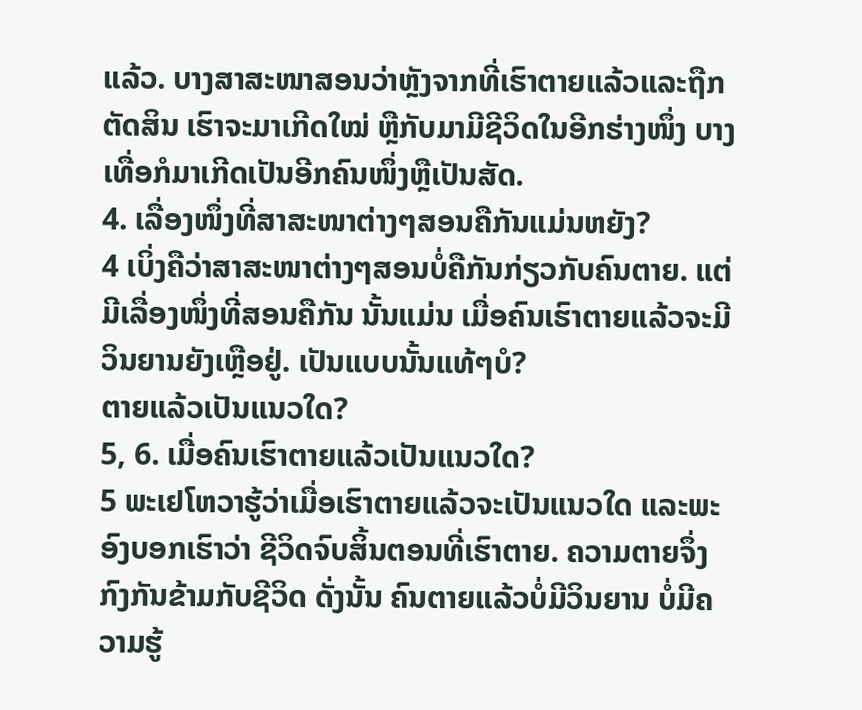ແລ້ວ. ບາງສາສະໜາສອນວ່າຫຼັງຈາກທີ່ເຮົາຕາຍແລ້ວແລະຖືກຕັດສິນ ເຮົາຈະມາເກີດໃໝ່ ຫຼືກັບມາມີຊີວິດໃນອີກຮ່າງໜຶ່ງ ບາງເທື່ອກໍມາເກີດເປັນອີກຄົນໜຶ່ງຫຼືເປັນສັດ.
4. ເລື່ອງໜຶ່ງທີ່ສາສະໜາຕ່າງໆສອນຄືກັນແມ່ນຫຍັງ?
4 ເບິ່ງຄືວ່າສາສະໜາຕ່າງໆສອນບໍ່ຄືກັນກ່ຽວກັບຄົນຕາຍ. ແຕ່ມີເລື່ອງໜຶ່ງທີ່ສອນຄືກັນ ນັ້ນແມ່ນ ເມື່ອຄົນເຮົາຕາຍແລ້ວຈະມີວິນຍານຍັງເຫຼືອຢູ່. ເປັນແບບນັ້ນແທ້ໆບໍ?
ຕາຍແລ້ວເປັນແນວໃດ?
5, 6. ເມື່ອຄົນເຮົາຕາຍແລ້ວເປັນແນວໃດ?
5 ພະເຢໂຫວາຮູ້ວ່າເມື່ອເຮົາຕາຍແລ້ວຈະເປັນແນວໃດ ແລະພະອົງບອກເຮົາວ່າ ຊີວິດຈົບສິ້ນຕອນທີ່ເຮົາຕາຍ. ຄວາມຕາຍຈຶ່ງກົງກັນຂ້າມກັບຊີວິດ ດັ່ງນັ້ນ ຄົນຕາຍແລ້ວບໍ່ມີວິນຍານ ບໍ່ມີຄວາມຮູ້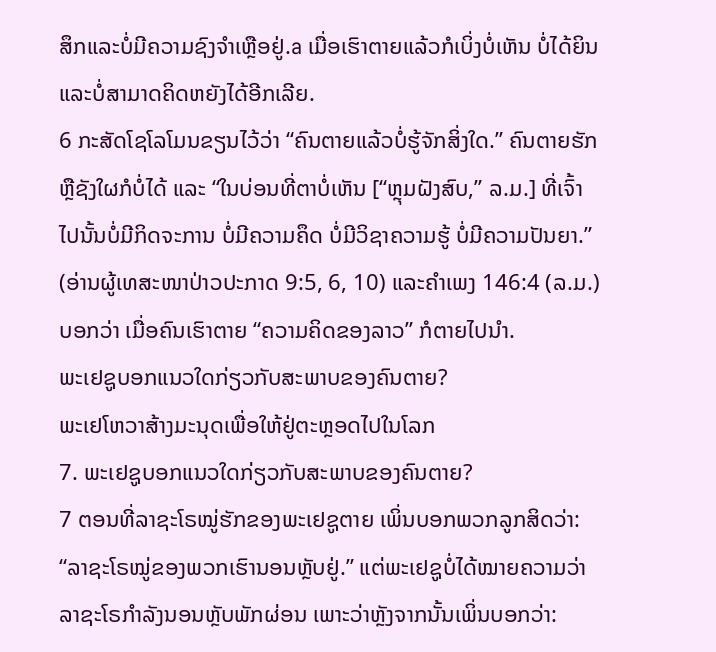ສຶກແລະບໍ່ມີຄວາມຊົງຈຳເຫຼືອຢູ່.a ເມື່ອເຮົາຕາຍແລ້ວກໍເບິ່ງບໍ່ເຫັນ ບໍ່ໄດ້ຍິນ ແລະບໍ່ສາມາດຄິດຫຍັງໄດ້ອີກເລີຍ.
6 ກະສັດໂຊໂລໂມນຂຽນໄວ້ວ່າ “ຄົນຕາຍແລ້ວບໍ່ຮູ້ຈັກສິ່ງໃດ.” ຄົນຕາຍຮັກຫຼືຊັງໃຜກໍບໍ່ໄດ້ ແລະ “ໃນບ່ອນທີ່ຕາບໍ່ເຫັນ [“ຫຼຸມຝັງສົບ,” ລ.ມ.] ທີ່ເຈົ້າໄປນັ້ນບໍ່ມີກິດຈະການ ບໍ່ມີຄວາມຄຶດ ບໍ່ມີວິຊາຄວາມຮູ້ ບໍ່ມີຄວາມປັນຍາ.” (ອ່ານຜູ້ເທສະໜາປ່າວປະກາດ 9:5, 6, 10) ແລະຄຳເພງ 146:4 (ລ.ມ.) ບອກວ່າ ເມື່ອຄົນເຮົາຕາຍ “ຄວາມຄິດຂອງລາວ” ກໍຕາຍໄປນຳ.
ພະເຢຊູບອກແນວໃດກ່ຽວກັບສະພາບຂອງຄົນຕາຍ?
ພະເຢໂຫວາສ້າງມະນຸດເພື່ອໃຫ້ຢູ່ຕະຫຼອດໄປໃນໂລກ
7. ພະເຢຊູບອກແນວໃດກ່ຽວກັບສະພາບຂອງຄົນຕາຍ?
7 ຕອນທີ່ລາຊະໂຣໝູ່ຮັກຂອງພະເຢຊູຕາຍ ເພິ່ນບອກພວກລູກສິດວ່າ: “ລາຊະໂຣໝູ່ຂອງພວກເຮົານອນຫຼັບຢູ່.” ແຕ່ພະເຢຊູບໍ່ໄດ້ໝາຍຄວາມວ່າລາຊະໂຣກຳລັງນອນຫຼັບພັກຜ່ອນ ເພາະວ່າຫຼັງຈາກນັ້ນເພິ່ນບອກວ່າ: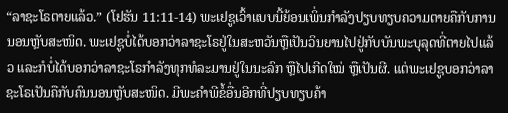“ລາຊະໂຣຕາຍແລ້ວ.” (ໂຢຮັນ 11:11-14) ພະເຢຊູເວົ້າແບບນີ້ຍ້ອນເພິ່ນກຳລັງປຽບທຽບຄວາມຕາຍຄືກັບການນອນຫຼັບສະໜິດ. ພະເຢຊູບໍ່ໄດ້ບອກວ່າລາຊະໂຣຢູ່ໃນສະຫວັນຫຼືເປັນວິນຍານໄປຢູ່ກັບບັນພະບຸລຸດທີ່ຕາຍໄປແລ້ວ ແລະກໍບໍ່ໄດ້ບອກວ່າລາຊະໂຣກຳລັງທຸກທໍລະມານຢູ່ໃນນະລົກ ຫຼືໄປເກີດໃໝ່ ຫຼືເປັນຜີ. ແຕ່ພະເຢຊູບອກວ່າລາຊະໂຣເປັນຄືກັບຄົນນອນຫຼັບສະໜິດ. ມີພະຄຳພີຂໍ້ອື່ນອີກທີ່ປຽບທຽບຄ້າ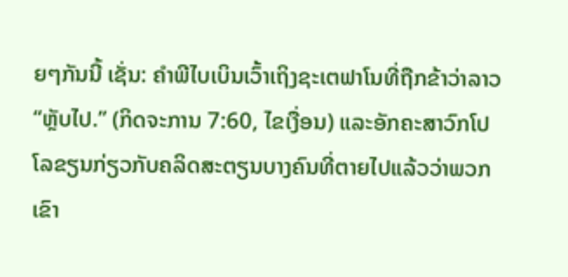ຍໆກັນນີ້ ເຊັ່ນ: ຄຳພີໄບເບິນເວົ້າເຖິງຊະເຕຟາໂນທີ່ຖືກຂ້າວ່າລາວ “ຫຼັບໄປ.” (ກິດຈະການ 7:60, ໄຂເງື່ອນ) ແລະອັກຄະສາວົກໂປໂລຂຽນກ່ຽວກັບຄລິດສະຕຽນບາງຄົນທີ່ຕາຍໄປແລ້ວວ່າພວກເຂົາ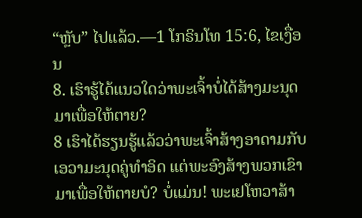“ຫຼັບ” ໄປແລ້ວ.—1 ໂກຣິນໂທ 15:6, ໄຂເງື່ອນ
8. ເຮົາຮູ້ໄດ້ແນວໃດວ່າພະເຈົ້າບໍ່ໄດ້ສ້າງມະນຸດມາເພື່ອໃຫ້ຕາຍ?
8 ເຮົາໄດ້ຮຽນຮູ້ແລ້ວວ່າພະເຈົ້າສ້າງອາດາມກັບເອວາມະນຸດຄູ່ທຳອິດ ແຕ່ພະອົງສ້າງພວກເຂົາມາເພື່ອໃຫ້ຕາຍບໍ? ບໍ່ແມ່ນ! ພະເຢໂຫວາສ້າ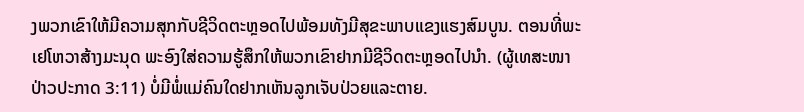ງພວກເຂົາໃຫ້ມີຄວາມສຸກກັບຊີວິດຕະຫຼອດໄປພ້ອມທັງມີສຸຂະພາບແຂງແຮງສົມບູນ. ຕອນທີ່ພະເຢໂຫວາສ້າງມະນຸດ ພະອົງໃສ່ຄວາມຮູ້ສຶກໃຫ້ພວກເຂົາຢາກມີຊີວິດຕະຫຼອດໄປນຳ. (ຜູ້ເທສະໜາປ່າວປະກາດ 3:11) ບໍ່ມີພໍ່ແມ່ຄົນໃດຢາກເຫັນລູກເຈັບປ່ວຍແລະຕາຍ.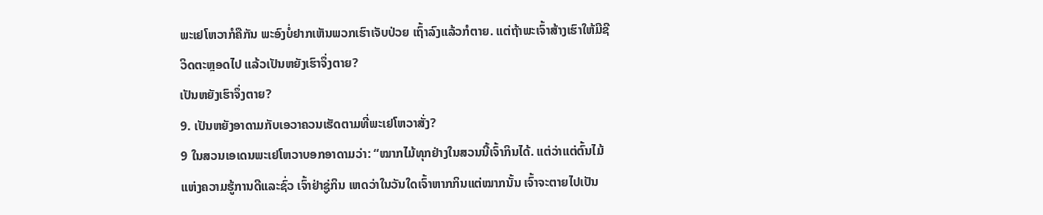ພະເຢໂຫວາກໍຄືກັນ ພະອົງບໍ່ຢາກເຫັນພວກເຮົາເຈັບປ່ວຍ ເຖົ້າລົງແລ້ວກໍຕາຍ. ແຕ່ຖ້າພະເຈົ້າສ້າງເຮົາໃຫ້ມີຊີວິດຕະຫຼອດໄປ ແລ້ວເປັນຫຍັງເຮົາຈຶ່ງຕາຍ?
ເປັນຫຍັງເຮົາຈຶ່ງຕາຍ?
9. ເປັນຫຍັງອາດາມກັບເອວາຄວນເຮັດຕາມທີ່ພະເຢໂຫວາສັ່ງ?
9 ໃນສວນເອເດນພະເຢໂຫວາບອກອາດາມວ່າ: “ໝາກໄມ້ທຸກຢ່າງໃນສວນນີ້ເຈົ້າກິນໄດ້. ແຕ່ວ່າແຕ່ຕົ້ນໄມ້ແຫ່ງຄວາມຮູ້ການດີແລະຊົ່ວ ເຈົ້າຢ່າຊູ່ກິນ ເຫດວ່າໃນວັນໃດເຈົ້າຫາກກິນແຕ່ໝາກນັ້ນ ເຈົ້າຈະຕາຍໄປເປັນ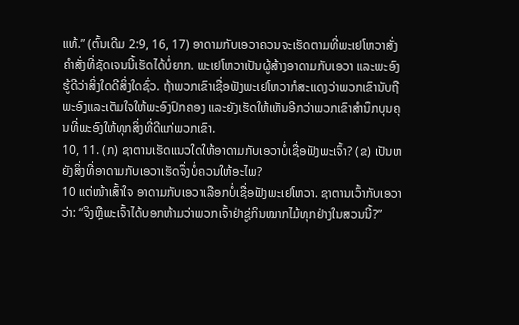ແທ້.” (ຕົ້ນເດີມ 2:9, 16, 17) ອາດາມກັບເອວາຄວນຈະເຮັດຕາມທີ່ພະເຢໂຫວາສັ່ງ ຄຳສັ່ງທີ່ຊັດເຈນນີ້ເຮັດໄດ້ບໍ່ຍາກ. ພະເຢໂຫວາເປັນຜູ້ສ້າງອາດາມກັບເອວາ ແລະພະອົງຮູ້ດີວ່າສິ່ງໃດດີສິ່ງໃດຊົ່ວ. ຖ້າພວກເຂົາເຊື່ອຟັງພະເຢໂຫວາກໍສະແດງວ່າພວກເຂົານັບຖືພະອົງແລະເຕັມໃຈໃຫ້ພະອົງປົກຄອງ ແລະຍັງເຮັດໃຫ້ເຫັນອີກວ່າພວກເຂົາສຳນຶກບຸນຄຸນທີ່ພະອົງໃຫ້ທຸກສິ່ງທີ່ດີແກ່ພວກເຂົາ.
10, 11. (ກ) ຊາຕານເຮັດແນວໃດໃຫ້ອາດາມກັບເອວາບໍ່ເຊື່ອຟັງພະເຈົ້າ? (ຂ) ເປັນຫຍັງສິ່ງທີ່ອາດາມກັບເອວາເຮັດຈຶ່ງບໍ່ຄວນໃຫ້ອະໄພ?
10 ແຕ່ໜ້າເສົ້າໃຈ ອາດາມກັບເອວາເລືອກບໍ່ເຊື່ອຟັງພະເຢໂຫວາ. ຊາຕານເວົ້າກັບເອວາວ່າ: “ຈິງຫຼືພະເຈົ້າໄດ້ບອກຫ້າມວ່າພວກເຈົ້າຢ່າຊູ່ກິນໝາກໄມ້ທຸກຢ່າງໃນສວນນີ້?”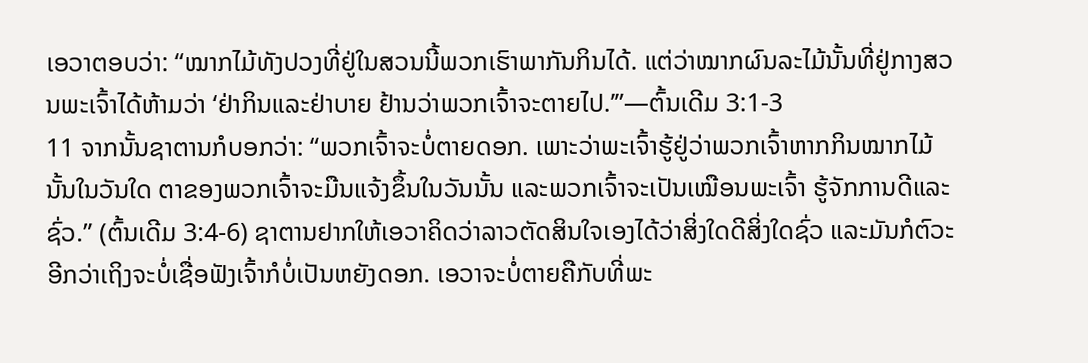ເອວາຕອບວ່າ: “ໝາກໄມ້ທັງປວງທີ່ຢູ່ໃນສວນນີ້ພວກເຮົາພາກັນກິນໄດ້. ແຕ່ວ່າໝາກຜົນລະໄມ້ນັ້ນທີ່ຢູ່ກາງສວນພະເຈົ້າໄດ້ຫ້າມວ່າ ‘ຢ່າກິນແລະຢ່າບາຍ ຢ້ານວ່າພວກເຈົ້າຈະຕາຍໄປ.’”—ຕົ້ນເດີມ 3:1-3
11 ຈາກນັ້ນຊາຕານກໍບອກວ່າ: “ພວກເຈົ້າຈະບໍ່ຕາຍດອກ. ເພາະວ່າພະເຈົ້າຮູ້ຢູ່ວ່າພວກເຈົ້າຫາກກິນໝາກໄມ້ນັ້ນໃນວັນໃດ ຕາຂອງພວກເຈົ້າຈະມືນແຈ້ງຂຶ້ນໃນວັນນັ້ນ ແລະພວກເຈົ້າຈະເປັນເໝືອນພະເຈົ້າ ຮູ້ຈັກການດີແລະຊົ່ວ.” (ຕົ້ນເດີມ 3:4-6) ຊາຕານຢາກໃຫ້ເອວາຄິດວ່າລາວຕັດສິນໃຈເອງໄດ້ວ່າສິ່ງໃດດີສິ່ງໃດຊົ່ວ ແລະມັນກໍຕົວະອີກວ່າເຖິງຈະບໍ່ເຊື່ອຟັງເຈົ້າກໍບໍ່ເປັນຫຍັງດອກ. ເອວາຈະບໍ່ຕາຍຄືກັບທີ່ພະ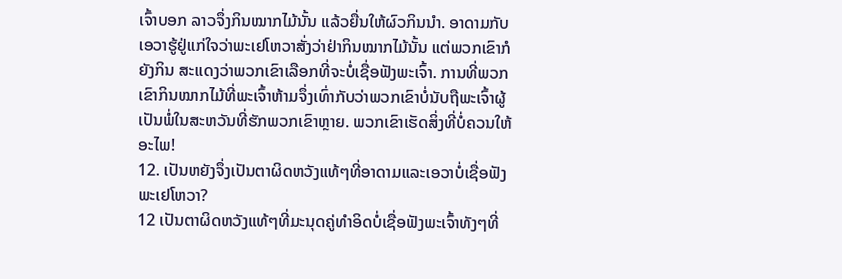ເຈົ້າບອກ ລາວຈຶ່ງກິນໝາກໄມ້ນັ້ນ ແລ້ວຍື່ນໃຫ້ຜົວກິນນຳ. ອາດາມກັບເອວາຮູ້ຢູ່ແກ່ໃຈວ່າພະເຢໂຫວາສັ່ງວ່າຢ່າກິນໝາກໄມ້ນັ້ນ ແຕ່ພວກເຂົາກໍຍັງກິນ ສະແດງວ່າພວກເຂົາເລືອກທີ່ຈະບໍ່ເຊື່ອຟັງພະເຈົ້າ. ການທີ່ພວກເຂົາກິນໝາກໄມ້ທີ່ພະເຈົ້າຫ້າມຈຶ່ງເທົ່າກັບວ່າພວກເຂົາບໍ່ນັບຖືພະເຈົ້າຜູ້ເປັນພໍ່ໃນສະຫວັນທີ່ຮັກພວກເຂົາຫຼາຍ. ພວກເຂົາເຮັດສິ່ງທີ່ບໍ່ຄວນໃຫ້ອະໄພ!
12. ເປັນຫຍັງຈຶ່ງເປັນຕາຜິດຫວັງແທ້ໆທີ່ອາດາມແລະເອວາບໍ່ເຊື່ອຟັງພະເຢໂຫວາ?
12 ເປັນຕາຜິດຫວັງແທ້ໆທີ່ມະນຸດຄູ່ທຳອິດບໍ່ເຊື່ອຟັງພະເຈົ້າທັງໆທີ່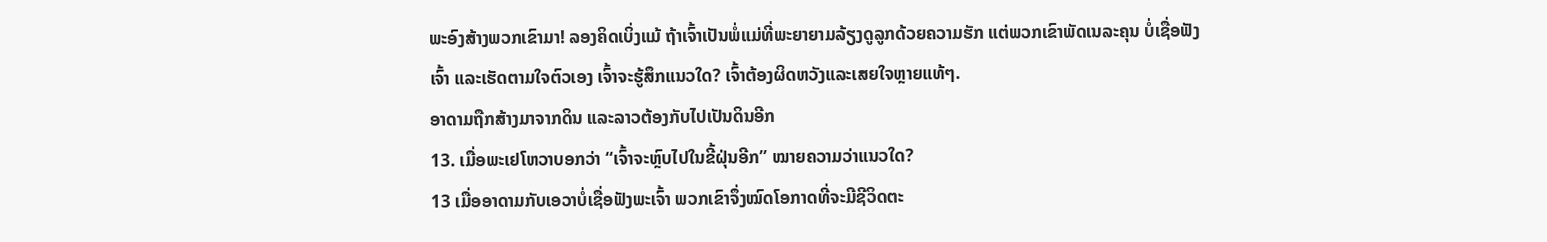ພະອົງສ້າງພວກເຂົາມາ! ລອງຄິດເບິ່ງແມ້ ຖ້າເຈົ້າເປັນພໍ່ແມ່ທີ່ພະຍາຍາມລ້ຽງດູລູກດ້ວຍຄວາມຮັກ ແຕ່ພວກເຂົາພັດເນລະຄຸນ ບໍ່ເຊື່ອຟັງເຈົ້າ ແລະເຮັດຕາມໃຈຕົວເອງ ເຈົ້າຈະຮູ້ສຶກແນວໃດ? ເຈົ້າຕ້ອງຜິດຫວັງແລະເສຍໃຈຫຼາຍແທ້ໆ.
ອາດາມຖືກສ້າງມາຈາກດິນ ແລະລາວຕ້ອງກັບໄປເປັນດິນອີກ
13. ເມື່ອພະເຢໂຫວາບອກວ່າ “ເຈົ້າຈະຫຼົບໄປໃນຂີ້ຝຸ່ນອີກ” ໝາຍຄວາມວ່າແນວໃດ?
13 ເມື່ອອາດາມກັບເອວາບໍ່ເຊື່ອຟັງພະເຈົ້າ ພວກເຂົາຈຶ່ງໝົດໂອກາດທີ່ຈະມີຊີວິດຕະ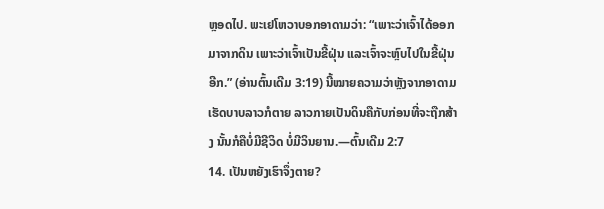ຫຼອດໄປ. ພະເຢໂຫວາບອກອາດາມວ່າ: “ເພາະວ່າເຈົ້າໄດ້ອອກມາຈາກດິນ ເພາະວ່າເຈົ້າເປັນຂີ້ຝຸ່ນ ແລະເຈົ້າຈະຫຼົບໄປໃນຂີ້ຝຸ່ນອີກ.” (ອ່ານຕົ້ນເດີມ 3:19) ນີ້ໝາຍຄວາມວ່າຫຼັງຈາກອາດາມເຮັດບາບລາວກໍຕາຍ ລາວກາຍເປັນດິນຄືກັບກ່ອນທີ່ຈະຖືກສ້າງ ນັ້ນກໍຄືບໍ່ມີຊີວິດ ບໍ່ມີວິນຍານ.—ຕົ້ນເດີມ 2:7
14. ເປັນຫຍັງເຮົາຈຶ່ງຕາຍ?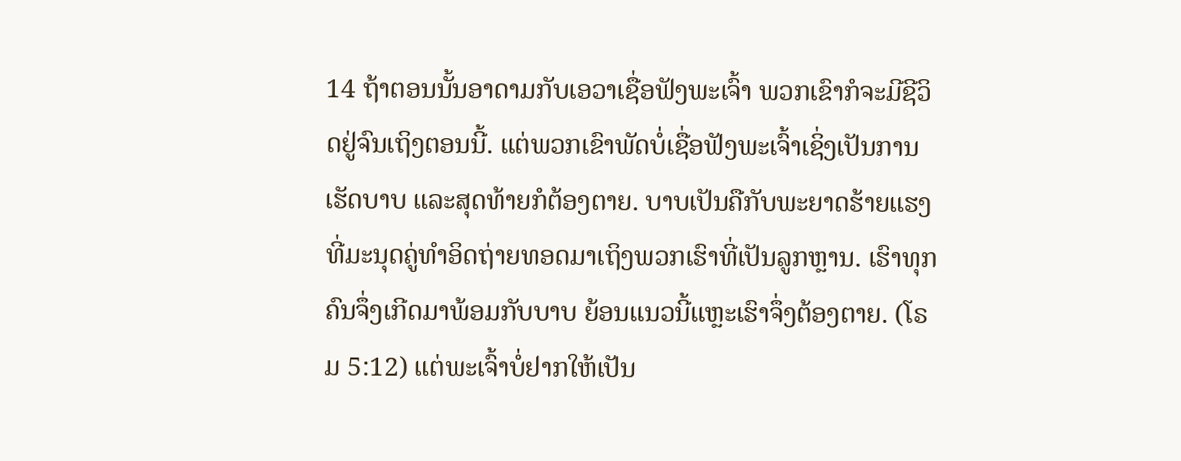14 ຖ້າຕອນນັ້ນອາດາມກັບເອວາເຊື່ອຟັງພະເຈົ້າ ພວກເຂົາກໍຈະມີຊີວິດຢູ່ຈົນເຖິງຕອນນີ້. ແຕ່ພວກເຂົາພັດບໍ່ເຊື່ອຟັງພະເຈົ້າເຊິ່ງເປັນການເຮັດບາບ ແລະສຸດທ້າຍກໍຕ້ອງຕາຍ. ບາບເປັນຄືກັບພະຍາດຮ້າຍແຮງທີ່ມະນຸດຄູ່ທຳອິດຖ່າຍທອດມາເຖິງພວກເຮົາທີ່ເປັນລູກຫຼານ. ເຮົາທຸກຄົນຈຶ່ງເກີດມາພ້ອມກັບບາບ ຍ້ອນແນວນີ້ແຫຼະເຮົາຈຶ່ງຕ້ອງຕາຍ. (ໂຣມ 5:12) ແຕ່ພະເຈົ້າບໍ່ຢາກໃຫ້ເປັນ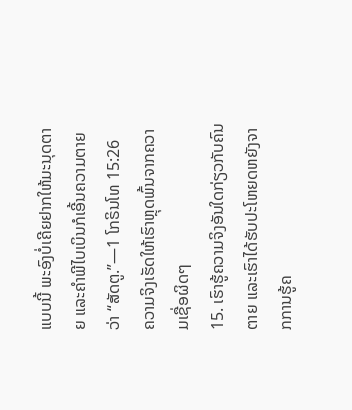ແບບນີ້ ພະອົງບໍ່ເຄີຍຢາກໃຫ້ມະນຸດຕາຍ ແລະຄຳພີໄບເບິນກໍເອີ້ນຄວາມຕາຍວ່າ “ສັດຕູ.”—1 ໂກຣິນໂທ 15:26
ຄວາມຈິງເຮັດໃຫ້ເຮົາຫຼຸດພົ້ນຈາກຄວາມເຊື່ອຜິດໆ
15. ເຮົາຮູ້ຄວາມຈິງອັນໃດກ່ຽວກັບຄົນຕາຍ ແລະເຮົາໄດ້ຮັບປະໂຫຍດຫຍັງຈາກການຮູ້ຄ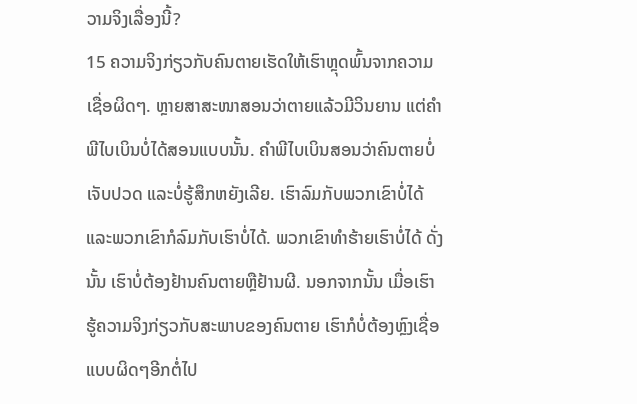ວາມຈິງເລື່ອງນີ້?
15 ຄວາມຈິງກ່ຽວກັບຄົນຕາຍເຮັດໃຫ້ເຮົາຫຼຸດພົ້ນຈາກຄວາມເຊື່ອຜິດໆ. ຫຼາຍສາສະໜາສອນວ່າຕາຍແລ້ວມີວິນຍານ ແຕ່ຄຳພີໄບເບິນບໍ່ໄດ້ສອນແບບນັ້ນ. ຄຳພີໄບເບິນສອນວ່າຄົນຕາຍບໍ່ເຈັບປວດ ແລະບໍ່ຮູ້ສຶກຫຍັງເລີຍ. ເຮົາລົມກັບພວກເຂົາບໍ່ໄດ້ແລະພວກເຂົາກໍລົມກັບເຮົາບໍ່ໄດ້. ພວກເຂົາທຳຮ້າຍເຮົາບໍ່ໄດ້ ດັ່ງນັ້ນ ເຮົາບໍ່ຕ້ອງຢ້ານຄົນຕາຍຫຼືຢ້ານຜີ. ນອກຈາກນັ້ນ ເມື່ອເຮົາຮູ້ຄວາມຈິງກ່ຽວກັບສະພາບຂອງຄົນຕາຍ ເຮົາກໍບໍ່ຕ້ອງຫຼົງເຊື່ອແບບຜິດໆອີກຕໍ່ໄປ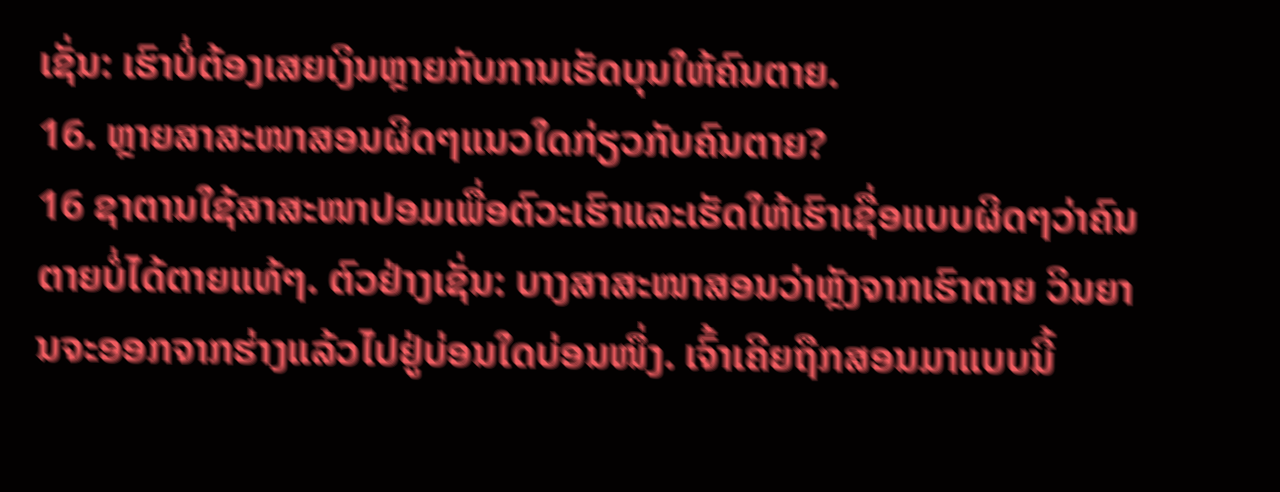ເຊັ່ນ: ເຮົາບໍ່ຕ້ອງເສຍເງິນຫຼາຍກັບການເຮັດບຸນໃຫ້ຄົນຕາຍ.
16. ຫຼາຍສາສະໜາສອນຜິດໆແນວໃດກ່ຽວກັບຄົນຕາຍ?
16 ຊາຕານໃຊ້ສາສະໜາປອມເພື່ອຕົວະເຮົາແລະເຮັດໃຫ້ເຮົາເຊື່ອແບບຜິດໆວ່າຄົນຕາຍບໍ່ໄດ້ຕາຍແທ້ໆ. ຕົວຢ່າງເຊັ່ນ: ບາງສາສະໜາສອນວ່າຫຼັງຈາກເຮົາຕາຍ ວິນຍານຈະອອກຈາກຮ່າງແລ້ວໄປຢູ່ບ່ອນໃດບ່ອນໜຶ່ງ. ເຈົ້າເຄີຍຖືກສອນມາແບບນີ້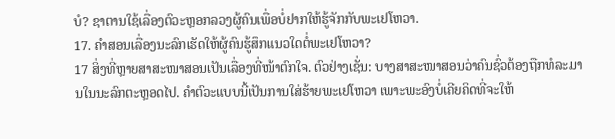ບໍ? ຊາຕານໃຊ້ເລື່ອງຕົວະຫຼອກລວງຜູ້ຄົນເພື່ອບໍ່ຢາກໃຫ້ຮູ້ຈັກກັບພະເຢໂຫວາ.
17. ຄຳສອນເລື່ອງນະລົກເຮັດໃຫ້ຜູ້ຄົນຮູ້ສຶກແນວໃດຕໍ່ພະເຢໂຫວາ?
17 ສິ່ງທີ່ຫຼາຍສາສະໜາສອນເປັນເລື່ອງທີ່ໜ້າຕົກໃຈ. ຕົວຢ່າງເຊັ່ນ: ບາງສາສະໜາສອນວ່າຄົນຊົ່ວຕ້ອງຖືກທໍລະມານໃນນະລົກຕະຫຼອດໄປ. ຄຳຕົວະແບບນີ້ເປັນການໃສ່ຮ້າຍພະເຢໂຫວາ ເພາະພະອົງບໍ່ເຄີຍຄິດທີ່ຈະໃຫ້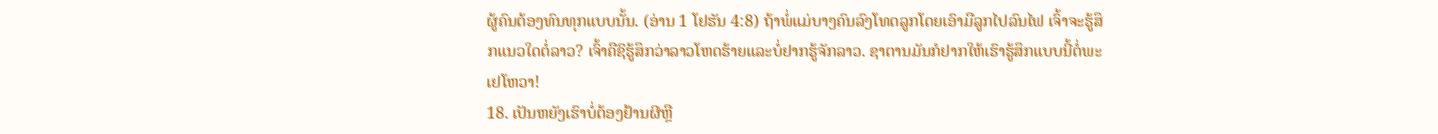ຜູ້ຄົນຕ້ອງທົນທຸກແບບນັ້ນ. (ອ່ານ 1 ໂຢຮັນ 4:8) ຖ້າພໍ່ແມ່ບາງຄົນລົງໂທດລູກໂດຍເອົາມືລູກໄປລົນໄຟ ເຈົ້າຈະຮູ້ສຶກແນວໃດຕໍ່ລາວ? ເຈົ້າຄືຊິຮູ້ສຶກວ່າລາວໂຫດຮ້າຍແລະບໍ່ຢາກຮູ້ຈັກລາວ. ຊາຕານມັນກໍຢາກໃຫ້ເຮົາຮູ້ສຶກແບບນີ້ຕໍ່ພະເຢໂຫວາ!
18. ເປັນຫຍັງເຮົາບໍ່ຕ້ອງຢ້ານຜີຫຼື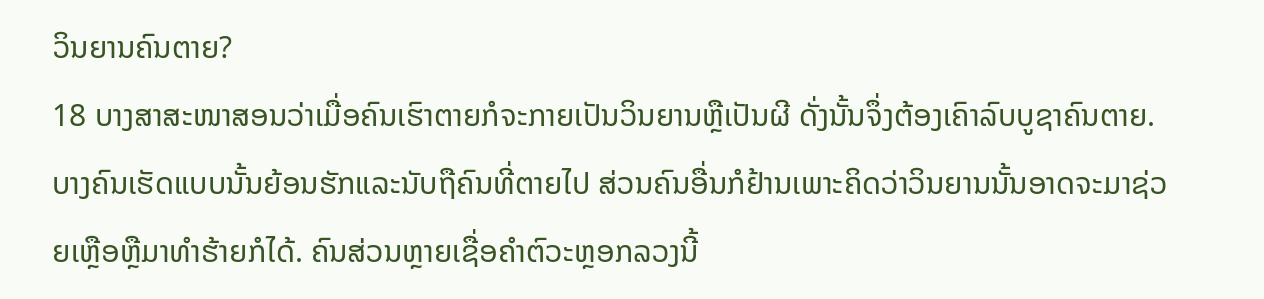ວິນຍານຄົນຕາຍ?
18 ບາງສາສະໜາສອນວ່າເມື່ອຄົນເຮົາຕາຍກໍຈະກາຍເປັນວິນຍານຫຼືເປັນຜີ ດັ່ງນັ້ນຈຶ່ງຕ້ອງເຄົາລົບບູຊາຄົນຕາຍ. ບາງຄົນເຮັດແບບນັ້ນຍ້ອນຮັກແລະນັບຖືຄົນທີ່ຕາຍໄປ ສ່ວນຄົນອື່ນກໍຢ້ານເພາະຄິດວ່າວິນຍານນັ້ນອາດຈະມາຊ່ວຍເຫຼືອຫຼືມາທຳຮ້າຍກໍໄດ້. ຄົນສ່ວນຫຼາຍເຊື່ອຄຳຕົວະຫຼອກລວງນີ້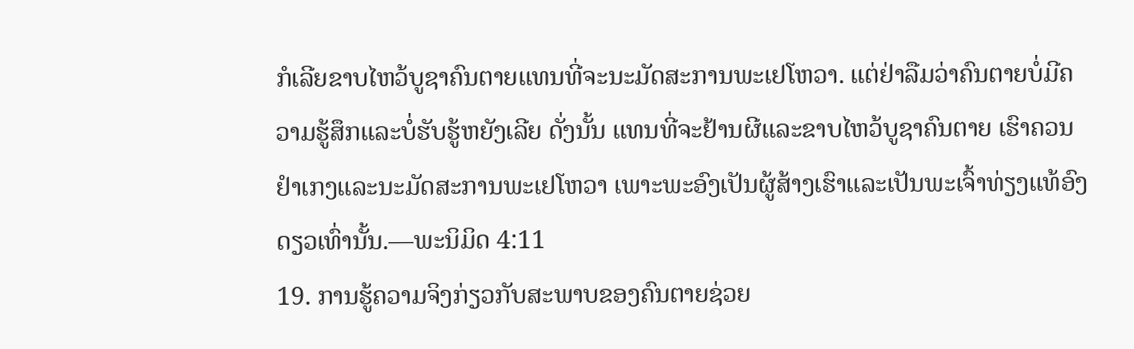ກໍເລີຍຂາບໄຫວ້ບູຊາຄົນຕາຍແທນທີ່ຈະນະມັດສະການພະເຢໂຫວາ. ແຕ່ຢ່າລືມວ່າຄົນຕາຍບໍ່ມີຄວາມຮູ້ສຶກແລະບໍ່ຮັບຮູ້ຫຍັງເລີຍ ດັ່ງນັ້ນ ແທນທີ່ຈະຢ້ານຜີແລະຂາບໄຫວ້ບູຊາຄົນຕາຍ ເຮົາຄວນຢຳເກງແລະນະມັດສະການພະເຢໂຫວາ ເພາະພະອົງເປັນຜູ້ສ້າງເຮົາແລະເປັນພະເຈົ້າທ່ຽງແທ້ອົງດຽວເທົ່ານັ້ນ.—ພະນິມິດ 4:11
19. ການຮູ້ຄວາມຈິງກ່ຽວກັບສະພາບຂອງຄົນຕາຍຊ່ວຍ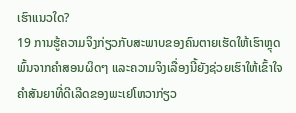ເຮົາແນວໃດ?
19 ການຮູ້ຄວາມຈິງກ່ຽວກັບສະພາບຂອງຄົນຕາຍເຮັດໃຫ້ເຮົາຫຼຸດພົ້ນຈາກຄຳສອນຜິດໆ ແລະຄວາມຈິງເລື່ອງນີ້ຍັງຊ່ວຍເຮົາໃຫ້ເຂົ້າໃຈຄຳສັນຍາທີ່ດີເລີດຂອງພະເຢໂຫວາກ່ຽວ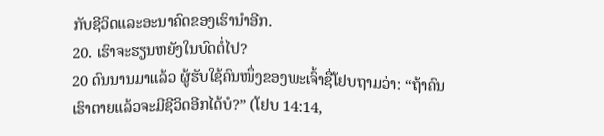ກັບຊີວິດແລະອະນາຄົດຂອງເຮົານຳອີກ.
20. ເຮົາຈະຮຽນຫຍັງໃນບົດຕໍ່ໄປ?
20 ດົນນານມາແລ້ວ ຜູ້ຮັບໃຊ້ຄົນໜຶ່ງຂອງພະເຈົ້າຊື່ໂຢບຖາມວ່າ: “ຖ້າຄົນເຮົາຕາຍແລ້ວຈະມີຊີວິດອີກໄດ້ບໍ?” (ໂຢບ 14:14,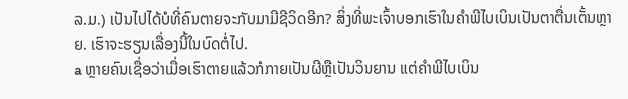ລ.ມ.) ເປັນໄປໄດ້ບໍທີ່ຄົນຕາຍຈະກັບມາມີຊີວິດອີກ? ສິ່ງທີ່ພະເຈົ້າບອກເຮົາໃນຄຳພີໄບເບິນເປັນຕາຕື່ນເຕັ້ນຫຼາຍ. ເຮົາຈະຮຽນເລື່ອງນີ້ໃນບົດຕໍ່ໄປ.
a ຫຼາຍຄົນເຊື່ອວ່າເມື່ອເຮົາຕາຍແລ້ວກໍກາຍເປັນຜີຫຼືເປັນວິນຍານ ແຕ່ຄຳພີໄບເບິນ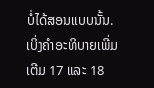ບໍ່ໄດ້ສອນແບບນັ້ນ. ເບິ່ງຄຳອະທິບາຍເພີ່ມເຕີມ 17 ແລະ 18